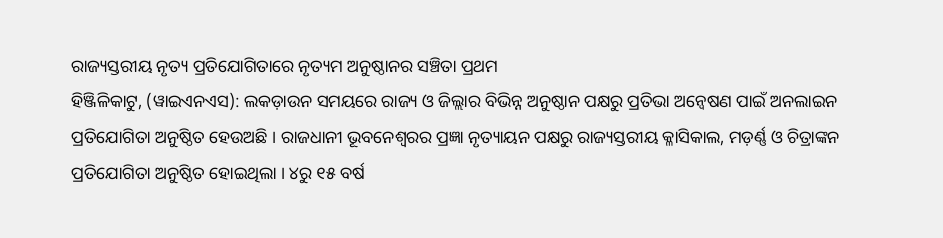ରାଜ୍ୟସ୍ତରୀୟ ନୃତ୍ୟ ପ୍ରତିଯୋଗିତାରେ ନୃତ୍ୟମ ଅନୁଷ୍ଠାନର ସଞ୍ଚିତା ପ୍ରଥମ
ହିଞ୍ଜିଳିକାଟୁ, (ୱାଇଏନଏସ): ଲକଡ଼ାଉନ ସମୟରେ ରାଜ୍ୟ ଓ ଜିଲ୍ଲାର ବିଭିନ୍ନ ଅନୁଷ୍ଠାନ ପକ୍ଷରୁ ପ୍ରତିଭା ଅନ୍ୱେଷଣ ପାଇଁ ଅନଲାଇନ ପ୍ରତିଯୋଗିତା ଅନୁଷ୍ଠିତ ହେଉଅଛି । ରାଜଧାନୀ ଭୂବନେଶ୍ୱରର ପ୍ରଜ୍ଞା ନୃତ୍ୟାୟନ ପକ୍ଷରୁ ରାଜ୍ୟସ୍ତରୀୟ କ୍ଳାସିକାଲ, ମଡ଼ର୍ଣ୍ଣ ଓ ଚିତ୍ରାଙ୍କନ ପ୍ରତିଯୋଗିତା ଅନୁଷ୍ଠିତ ହୋଇଥିଲା । ୪ରୁ ୧୫ ବର୍ଷ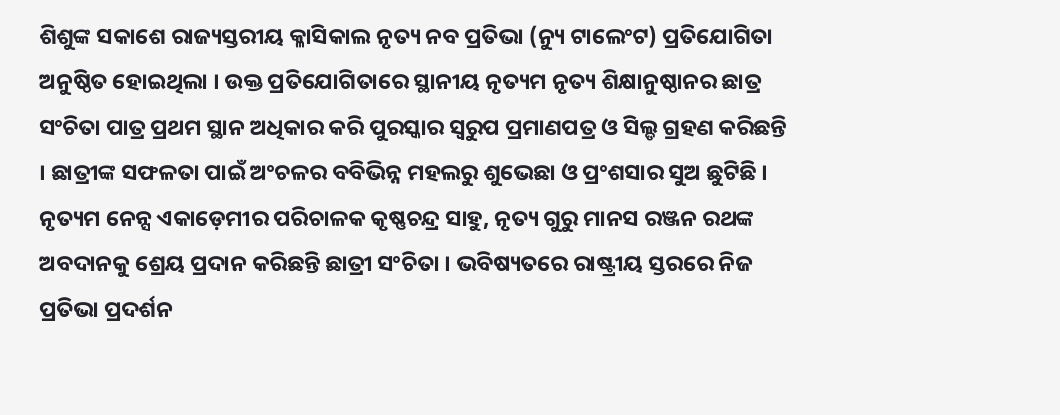ଶିଶୁଙ୍କ ସକାଶେ ରାଜ୍ୟସ୍ତରୀୟ କ୍ଳାସିକାଲ ନୃତ୍ୟ ନବ ପ୍ରତିଭା (ନ୍ୟୁ ଟାଲେଂଟ) ପ୍ରତିଯୋଗିତା ଅନୁଷ୍ଠିତ ହୋଇଥିଲା । ଉକ୍ତ ପ୍ରତିଯୋଗିତାରେ ସ୍ଥାନୀୟ ନୃତ୍ୟମ ନୃତ୍ୟ ଶିକ୍ଷାନୁଷ୍ଠାନର ଛାତ୍ର ସଂଚିତା ପାତ୍ର ପ୍ରଥମ ସ୍ଥାନ ଅଧିକାର କରି ପୁରସ୍କାର ସ୍ୱରୁପ ପ୍ରମାଣପତ୍ର ଓ ସିଲ୍ଡ ଗ୍ରହଣ କରିଛନ୍ତି । ଛାତ୍ରୀଙ୍କ ସଫଳତା ପାଇଁ ଅଂଚଳର ବବିଭିନ୍ନ ମହଲରୁ ଶୁଭେଛା ଓ ପ୍ରଂଶସାର ସୁଅ ଛୁଟିଛି । ନୃତ୍ୟମ ନେନ୍ସ ଏକାଡ଼େମୀର ପରିଚାଳକ କୃଷ୍ଣଚନ୍ଦ୍ର ସାହୁ, ନୃତ୍ୟ ଗୁରୁ ମାନସ ରଞ୍ଜନ ରଥଙ୍କ ଅବଦାନକୁ ଶ୍ରେୟ ପ୍ରଦାନ କରିଛନ୍ତି ଛାତ୍ରୀ ସଂଚିତା । ଭବିଷ୍ୟତରେ ରାଷ୍ଟ୍ରୀୟ ସ୍ତରରେ ନିଜ ପ୍ରତିଭା ପ୍ରଦର୍ଶନ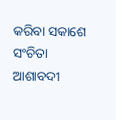କରିବା ସକାଶେ ସଂଚିତା ଆଶାବଦୀ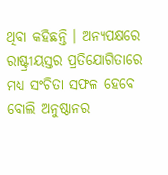ଥିବା କହିଛନ୍ତି । ଅନ୍ୟପକ୍ଷରେ ରାଷ୍ଟ୍ରୀୟସ୍ତର ପ୍ରତିଯୋଗିତାରେ ମଧ୍ୟ ସଂଚିତା ସଫଳ ହେବେ ବୋଲି ଅନୁଷ୍ଠାନର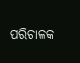ପରିଚାଳକ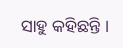ସାହୁ କହିଛନ୍ତି ।